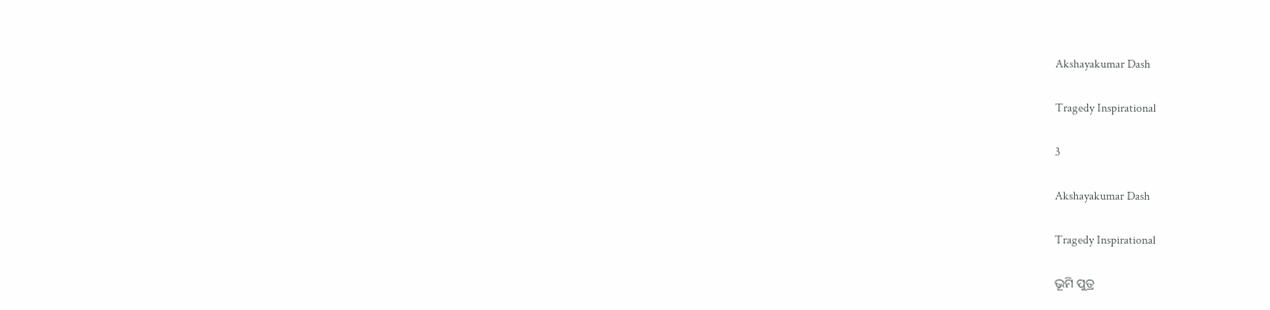Akshayakumar Dash

Tragedy Inspirational

3

Akshayakumar Dash

Tragedy Inspirational

ଭୂମି ପୁତ୍ର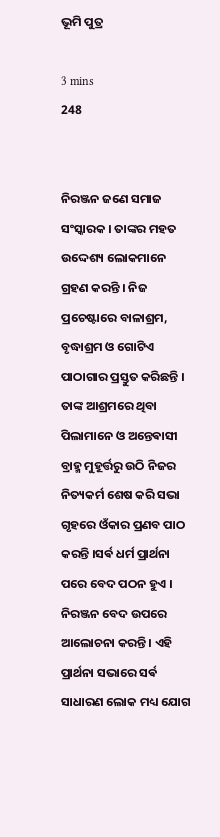ଭୂମି ପୁତ୍ର

3 mins
248


ନିରଞ୍ଜନ ଜଣେ ସମାଜ ସଂସ୍କାରକ । ତାଙ୍କର ମହତ ଉଦ୍ଦେଶ୍ୟ ଲୋକମାନେ ଗ୍ରହଣ କରନ୍ତି । ନିଜ ପ୍ରଚେଷ୍ଟାରେ ବାଳାଶ୍ରମ, ବୃଦ୍ଧାଶ୍ରମ ଓ ଗୋଟିଏ ପାଠାଗାର ପ୍ରସ୍ତୁତ କରିଛନ୍ତି । ତାଙ୍କ ଆଶ୍ରମରେ ଥିବା ପିଲାମାନେ ଓ ଅନ୍ତେଵାସୀ ବ୍ରାହ୍ମ ମୁହୂର୍ତ୍ତରୁ ଉଠି ନିଜର ନିତ୍ୟକର୍ମ ଶେଷ କରି ସଭା ଗୃହରେ ଓଁକାର ପ୍ରଣବ ପାଠ କରନ୍ତି ।ସର୍ଵ ଧର୍ମ ପ୍ରାର୍ଥନା ପରେ ବେଦ ପଠନ ହୁଏ । ନିରଞ୍ଜନ ବେଦ ଉପରେ ଆଲୋଚନା କରନ୍ତି । ଏହି ପ୍ରାର୍ଥନା ସଭାରେ ସର୍ଵ ସାଧାରଣ ଲୋକ ମଧ୍ୟ ଯୋଗ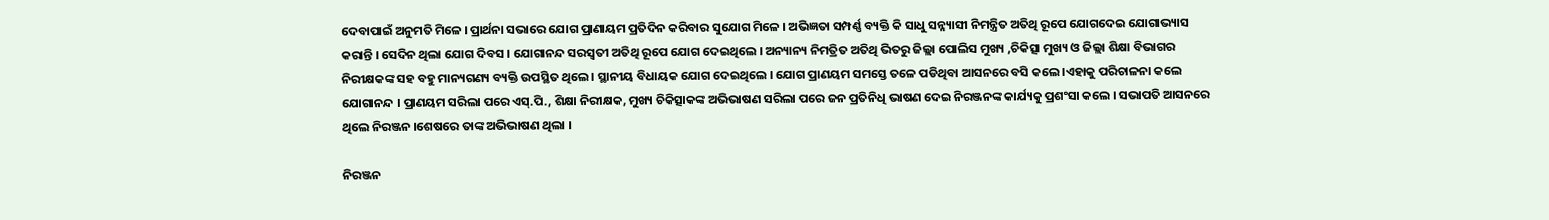ଦେବାପାଇଁ ଅନୁମତି ମିଳେ । ପ୍ରାର୍ଥନା ସଭାରେ ଯୋଗ ପ୍ରାଣାୟମ ପ୍ରତିଦିନ କରିବାର ସୁଯୋଗ ମିଳେ । ଅଭିଜ୍ଞତା ସମ୍ପର୍ଣ୍ଣ ବ୍ୟକ୍ତି କି ସାଧୁ ସନ୍ନ୍ୟାସୀ ନିମନ୍ତ୍ରିତ ଅତିଥି ରୂପେ ଯୋଗଦେଇ ଯୋଗାଭ୍ୟାସ କରାନ୍ତି । ସେଦିନ ଥିଲା ଯୋଗ ଦିବସ । ଯୋଗାନନ୍ଦ ସରସ୍ୱତୀ ଅତିଥି ରୂପେ ଯୋଗ ଦେଇଥିଲେ । ଅନ୍ୟାନ୍ୟ ନିମତ୍ରିତ ଅତିଥି ଭିତରୁ ଜିଲ୍ଲା ପୋଲିସ ମୁଖ୍ୟ ,ଚିକିତ୍ସା ମୁଖ୍ୟ ଓ ଜିଲ୍ଲା ଶିକ୍ଷା ବିଭାଗର ନିରୀକ୍ଷକଙ୍କ ସହ ବହୁ ମାନ୍ୟଗଣ୍ୟ ବ୍ୟକ୍ତି ଉପସ୍ଥିତ ଥିଲେ । ସ୍ଥାନୀୟ ବିଧାୟକ ଯୋଗ ଦେଇଥିଲେ । ଯୋଗ ପ୍ରାଣୟମ ସମସ୍ତେ ତଳେ ପଡିଥିବା ଆସନରେ ବସି କଲେ ।ଏହାକୁ ପରିଚାଳନା କଲେ ଯୋଗାନନ୍ଦ । ପ୍ରାଣୟମ ସରିଲା ପରେ ଏସ୍.ପି., ଶିକ୍ଷା ନିରୀକ୍ଷକ, ମୁଖ୍ୟ ଚିକିତ୍ସାକଙ୍କ ଅଭିଭାଷଣ ସରିଲା ପରେ ଜନ ପ୍ରତିନିଧି ଭାଷଣ ଦେଇ ନିରଞ୍ଜନଙ୍କ କାର୍ଯ୍ୟକୁ ପ୍ରଶଂସା କଲେ । ସଭାପତି ଆସନରେ ଥିଲେ ନିରଞ୍ଜନ ।ଶେଷରେ ତାଙ୍କ ଅଭିଭାଷଣ ଥିଲା ।

ନିରଞ୍ଜନ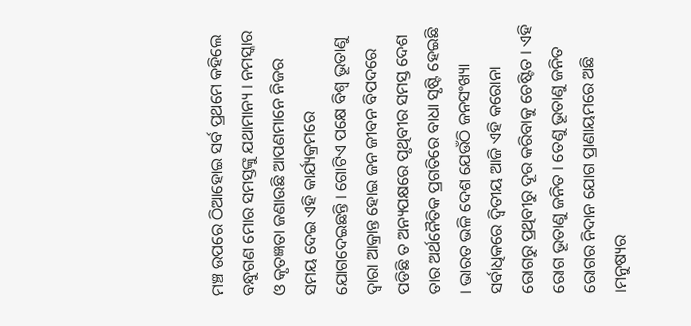ମଞ୍ଚ ଉପରେ ଠିଆହୋଇ ସର୍ବ ପ୍ରଥମେ କହିଲେ ବନ୍ଧୁଗଣ ମୋର ସମସ୍ତଙ୍କୁ ଯଥାମାନ୍ୟ । ନମସ୍କାର ଓ କୃତଜ୍ଞତା ଜଣାଉଛି ଆପଣମାନେ ନିଜର ସମୟ ଦେଇ ଏହି କାର୍ଯ୍ୟକ୍ରମରେ ଯୋଗଦେଇଛନ୍ତି । ଗୋଟିଏ ପକ୍ଷେ ବିଶ୍ୱ ଭୂତାଣୁ ଦ୍ୱାରା ଆକ୍ରାନ୍ତ ହୋଇ ଜନ ଜୀବନ ବିପଦରେ ପଡିଛି ତ ଅନ୍ୟପକ୍ଷରେ ପୃଥିବୀର ସମସ୍ତ ଦେଶ ତାର ଅର୍ଥନୈତିକ ପ୍ରଗତିରେ ବାଧା ସୃଷ୍ଟି ହେଇଛି । ଭାରତ ଭଳି ଦେଶ ଯେଉଁଠି ଜନସଂଖ୍ୟା ସର୍ବାଧିକରେ ଦ୍ୱିତୀୟ ଆଜି ଏହି କରୋନା ରୋଗରୁ ପ୍ରଥିବୀରୁ ଦୂର କରିବାକୁ ଚେଷ୍ଟିତ । ଏହି ରୋଗ ଭୂତାଣୁ ଜନିତ । ତେଣୁ ଭୂତାଣୁ ଜନିତ ରୋଗର ନିଦାନ ଯୋଗ ପ୍ରାଣାୟମରେ ଅଛି ।ମନୁଷ୍ୟର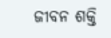ଜୀବନ ଶକ୍ତି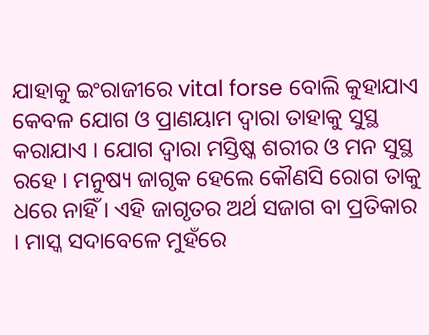ଯାହାକୁ ଇଂରାଜୀରେ vital forse ବୋଲି କୁହାଯାଏ କେବଳ ଯୋଗ ଓ ପ୍ରାଣୟାମ ଦ୍ୱାରା ତାହାକୁ ସୁସ୍ଥ କରାଯାଏ । ଯୋଗ ଦ୍ୱାରା ମସ୍ତିଷ୍କ ଶରୀର ଓ ମନ ସୁସ୍ଥ ରହେ । ମନୁଷ୍ୟ ଜାଗୃକ ହେଲେ କୌଣସି ରୋଗ ତାକୁ ଧରେ ନାହିଁ । ଏହି ଜାଗୃତର ଅର୍ଥ ସଜାଗ ବା ପ୍ରତିକାର । ମାସ୍କ ସଦାବେଳେ ମୁହଁରେ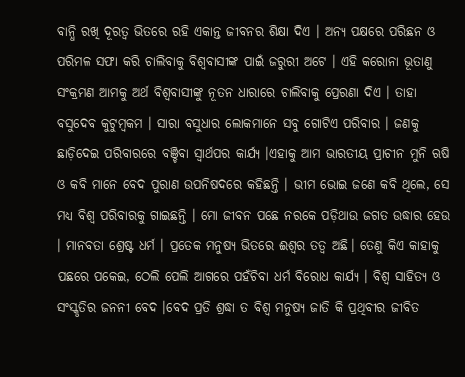ବାନ୍ଧି ରଖି ଦୂରତ୍ୱ ଭିତରେ ରହି ଏକାନ୍ତ ଜୀବନର ଶିକ୍ଷା ଦିଏ । ଅନ୍ୟ ପକ୍ଷରେ ପରିଛନ ଓ ପରିମଳ ସଫା କରି ଚାଲିବାକୁ ବିଶ୍ୱବାସୀଙ୍କ ପାଇଁ ଜରୁରୀ ଅଟେ । ଏହି କରୋନା ଭୂତାଣୁ ସଂକ୍ରମଣ ଆମକୁ ଅର୍ଥ ବିଶ୍ୱବାସୀଙ୍କୁ ନୂତନ ଧାରାରେ ଚାଲିବାକୁ ପ୍ରେରଣା ଦିଏ । ତାହା ବସୁଦେବ କୁଟୁମ୍ବକମ । ସାରା ବସୁଧାର ଲୋକମାନେ ସବୁ ଗୋଟିଏ ପରିବାର । ଜଣକୁ ଛାଡ଼ିଦେଇ ପରିବାରରେ ବଞ୍ଚିବା ସ୍ୱାର୍ଥପର କାର୍ଯ୍ୟ ।ଏହାକୁ ଆମ ଭାରତୀୟ ପ୍ରାଚୀନ ମୁନି ଋଷି ଓ କବି ମାନେ ବେଦ ପୁରାଣ ଉପନିଷଦରେ କହିଛନ୍ତି । ଭୀମ ଭୋଇ ଜଣେ କବି ଥିଲେ, ସେ ମଧ୍ୟ ବିଶ୍ୱ ପରିବାରକୁ ଗାଇଛନ୍ତି । ମୋ ଜୀବନ ପଛେ ନରକେ ପଡ଼ିଥାଉ ଜଗତ ଉଦ୍ଧାର ହେଉ । ମାନବତା ଶ୍ରେଷ୍ଟ ଧର୍ମ । ପ୍ରତେକ ମନୁଷ୍ୟ ଭିତରେ ଈଶ୍ୱର ତତ୍ୱ ଅଛି। ତେଣୁ କିଏ କାହାକୁ ପଛରେ ପକେଇ, ଠେଲି ପେଲି ଆଗରେ ପହଁଚିବା ଧର୍ମ ବିରୋଧ କାର୍ଯ୍ୟ । ବିଶ୍ୱ ସାହିତ୍ୟ ଓ ସଂସ୍କୃତିର ଜନନୀ ବେଦ ।ବେଦ ପ୍ରତି ଶ୍ରଦ୍ଧା ତ ବିଶ୍ୱ ମନୁଷ୍ୟ ଜାତି କି ପ୍ରଥିବୀର ଜୀବିତ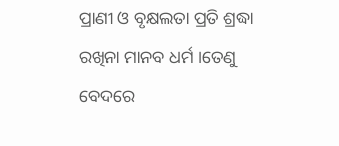ପ୍ରାଣୀ ଓ ବୃକ୍ଷଲତା ପ୍ରତି ଶ୍ରଦ୍ଧା ରଖିନା ମାନବ ଧର୍ମ ।ତେଣୁ ବେଦରେ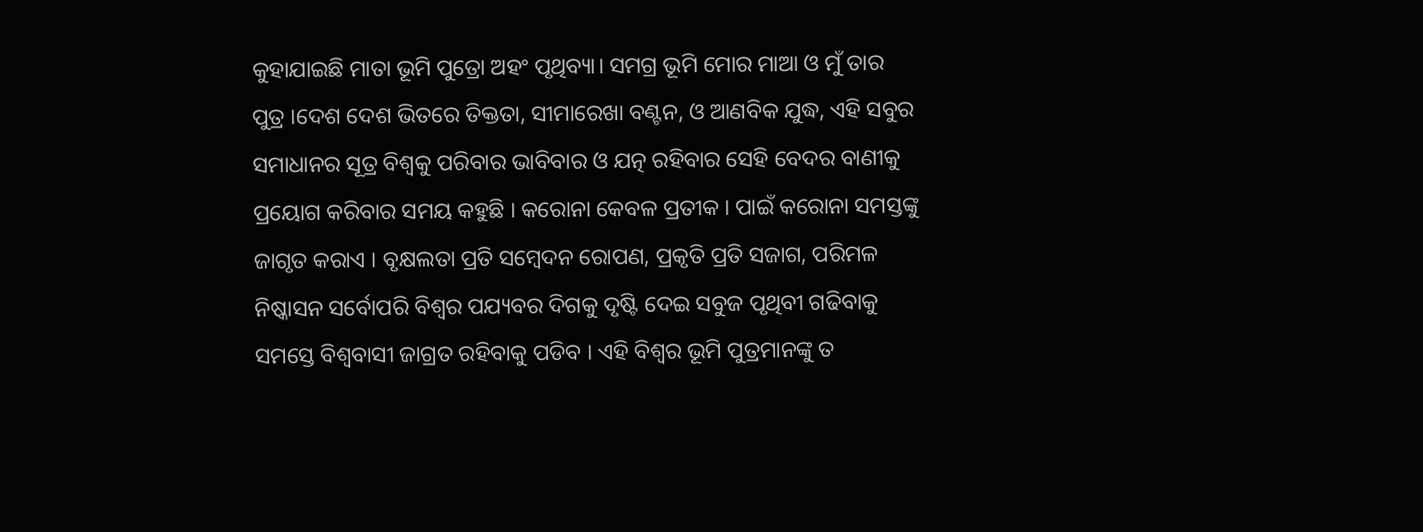କୁହାଯାଇଛି ମାତା ଭୂମି ପୁତ୍ରୋ ଅହଂ ପୃଥିବ୍ୟା। ସମଗ୍ର ଭୂମି ମୋର ମାଆ ଓ ମୁଁ ତାର ପୁତ୍ର ।ଦେଶ ଦେଶ ଭିତରେ ତିକ୍ତତା, ସୀମାରେଖା ବଣ୍ଟନ, ଓ ଆଣବିକ ଯୁଦ୍ଧ, ଏହି ସବୁର ସମାଧାନର ସୂତ୍ର ବିଶ୍ୱକୁ ପରିବାର ଭାବିବାର ଓ ଯତ୍ନ ରହିବାର ସେହି ବେଦର ବାଣୀକୁ ପ୍ରୟୋଗ କରିବାର ସମୟ କହୁଛି । କରୋନା କେବଳ ପ୍ରତୀକ । ପାଇଁ କରୋନା ସମସ୍ତଙ୍କୁ ଜାଗୃତ କରାଏ । ବୃକ୍ଷଲତା ପ୍ରତି ସମ୍ବେଦନ ରୋପଣ, ପ୍ରକୃତି ପ୍ରତି ସଜାଗ, ପରିମଳ ନିଷ୍କାସନ ସର୍ବୋପରି ବିଶ୍ୱର ପଯ୍ୟବର ଦିଗକୁ ଦୃଷ୍ଟି ଦେଇ ସବୁଜ ପୃଥିବୀ ଗଢିବାକୁ ସମସ୍ତେ ବିଶ୍ୱବାସୀ ଜାଗ୍ରତ ରହିବାକୁ ପଡିବ । ଏହି ବିଶ୍ୱର ଭୂମି ପୁତ୍ରମାନଙ୍କୁ ତ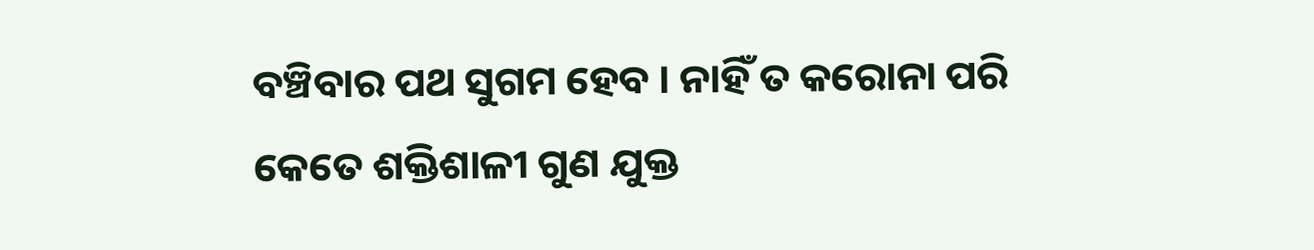ବଞ୍ଚିବାର ପଥ ସୁଗମ ହେବ । ନାହିଁ ତ କରୋନା ପରି କେତେ ଶକ୍ତିଶାଳୀ ଗୁଣ ଯୁକ୍ତ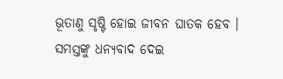ଭୂତାଣୁ ସୃଷ୍ଟି ହୋଇ ଜୀବନ ଘାତକ ହେବ । ସମସ୍ତଙ୍କୁ ଧନ୍ୟବାଦ ଦେଇ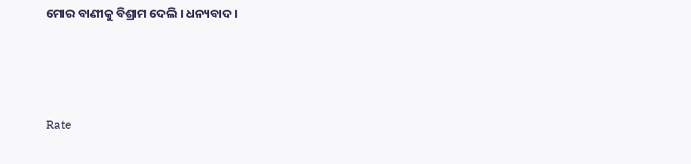ମୋର ବାଣୀକୁ ବିଶ୍ରାମ ଦେଲି । ଧନ୍ୟବାଦ ।



Rate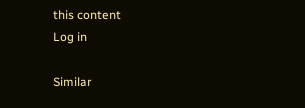this content
Log in

Similar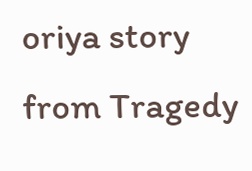oriya story from Tragedy